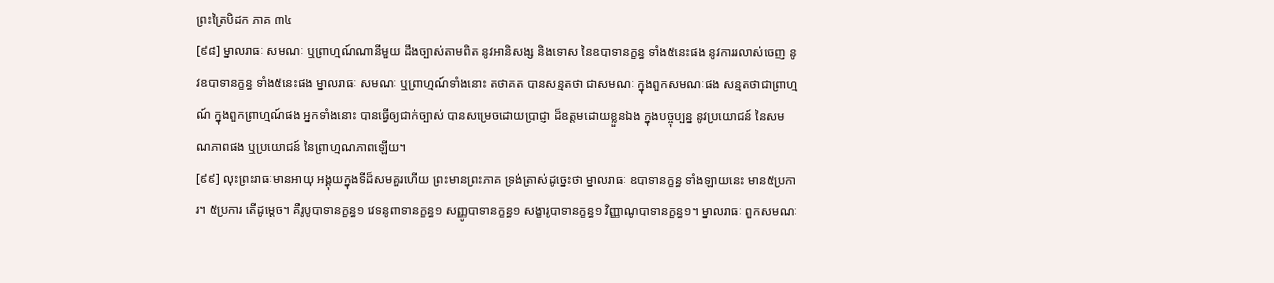ព្រះត្រៃបិដក ភាគ ៣៤
[៩៨] ម្នាលរាធៈ សមណៈ ឬព្រាហ្មណ៍ណានីមួយ ដឹងច្បាស់តាមពិត នូវអានិសង្ស និងទោស នៃឧបាទានក្ខន្ធ ទាំង៥នេះផង នូវការរលាស់ចេញ នូវឧបាទានក្ខន្ធ ទាំង៥នេះផង ម្នាលរាធៈ សមណៈ ឬព្រាហ្មណ៍ទាំងនោះ តថាគត បានសន្មតថា ជាសមណៈ ក្នុងពួកសមណៈផង សន្មតថាជាព្រាហ្មណ៍ ក្នុងពួកព្រាហ្មណ៍ផង អ្នកទាំងនោះ បានធ្វើឲ្យជាក់ច្បាស់ បានសម្រេចដោយប្រាជ្ញា ដ៏ឧត្តមដោយខ្លួនឯង ក្នុងបច្ចុប្បន្ន នូវប្រយោជន៍ នៃសមណភាពផង ឬប្រយោជន៍ នៃព្រាហ្មណភាពឡើយ។
[៩៩] លុះព្រះរាធៈមានអាយុ អង្គុយក្នុងទីដ៏សមគួរហើយ ព្រះមានព្រះភាគ ទ្រង់ត្រាស់ដូច្នេះថា ម្នាលរាធៈ ឧបាទានក្ខន្ធ ទាំងឡាយនេះ មាន៥ប្រការ។ ៥ប្រការ តើដូម្តេច។ គឺរូបូបាទានក្ខន្ធ១ វេទនូពាទានក្ខន្ធ១ សញ្ញូបាទានក្ខន្ធ១ សង្ខារូបាទានក្ខន្ធ១ វិញ្ញាណូបាទានក្ខន្ធ១។ ម្នាលរាធៈ ពួកសមណៈ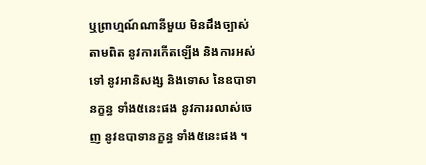ឬព្រាហ្មណ៍ណានីមួយ មិនដឹងច្បាស់តាមពិត នូវការកើតឡើង និងការអស់ទៅ នូវអានិសង្ស និងទោស នៃឧបាទានក្ខន្ធ ទាំង៥នេះផង នូវការរលាស់ចេញ នូវឧបាទានក្ខន្ធ ទាំង៥នេះផង ។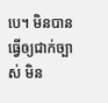បេ។ មិនបានធ្វើឲ្យជាក់ច្បាស់ មិន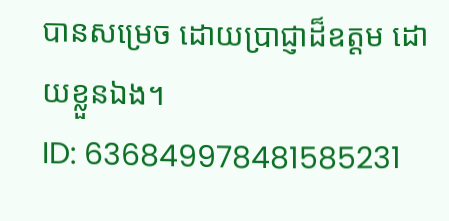បានសម្រេច ដោយប្រាជ្ញាដ៏ឧត្តម ដោយខ្លួនឯង។
ID: 636849978481585231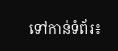ទៅកាន់ទំព័រ៖